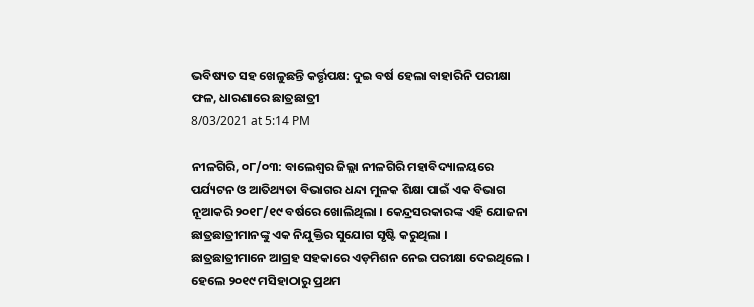ଭବିଷ୍ୟତ ସହ ଖେଳୁଛନ୍ତି କର୍ତ୍ତୃପକ୍ଷ: ଦୁଇ ବର୍ଷ ହେଲା ବାହାରିନି ପରୀକ୍ଷା ଫଳ, ଧାରଣାରେ ଛାତ୍ରଛାତ୍ରୀ
8/03/2021 at 5:14 PM

ନୀଳଗିରି, ୦୮/୦୩: ବାଲେଶ୍ଵର ଜିଲ୍ଲା ନୀଳଗିରି ମହାବିଦ୍ୟାଳୟରେ ପର୍ଯ୍ୟଟନ ଓ ଆତିଥ୍ୟତା ବିଭାଗର ଧନ୍ଦା ମୁଳକ ଶିକ୍ଷା ପାଇଁ ଏକ ବିଭାଗ ନୂଆକରି ୨୦୧୮/୧୯ ବର୍ଷରେ ଖୋଲିଥିଲା । କେନ୍ଦ୍ରସରକାରଙ୍କ ଏହି ଯୋଜନା ଛାତ୍ରଛାତ୍ରୀମାନଙ୍କୁ ଏକ ନିଯୁକ୍ତିର ସୁଯୋଗ ସୃଷ୍ଟି କରୁଥିଲା ।
ଛାତ୍ରଛାତ୍ରୀମାନେ ଆଗ୍ରହ ସହକାରେ ଏଡ଼ମିଶନ ନେଇ ପରୀକ୍ଷା ଦେଇଥିଲେ । ହେଲେ ୨୦୧୯ ମସିହାଠାରୁ ପ୍ରଥମ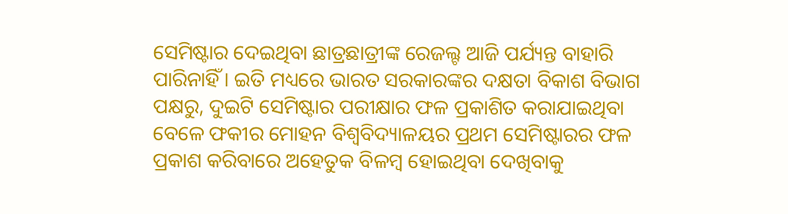ସେମିଷ୍ଟାର ଦେଇଥିବା ଛାତ୍ରଛାତ୍ରୀଙ୍କ ରେଜଲ୍ଟ ଆଜି ପର୍ଯ୍ୟନ୍ତ ବାହାରି ପାରିନାହିଁ । ଇତି ମଧ୍ୟରେ ଭାରତ ସରକାରଙ୍କର ଦକ୍ଷତା ବିକାଶ ବିଭାଗ ପକ୍ଷରୁ, ଦୁଇଟି ସେମିଷ୍ଟାର ପରୀକ୍ଷାର ଫଳ ପ୍ରକାଶିତ କରାଯାଇଥିବା ବେଳେ ଫକୀର ମୋହନ ବିଶ୍ୱବିଦ୍ୟାଳୟର ପ୍ରଥମ ସେମିଷ୍ଟାରର ଫଳ ପ୍ରକାଶ କରିବାରେ ଅହେତୁକ ବିଳମ୍ବ ହୋଇଥିବା ଦେଖିବାକୁ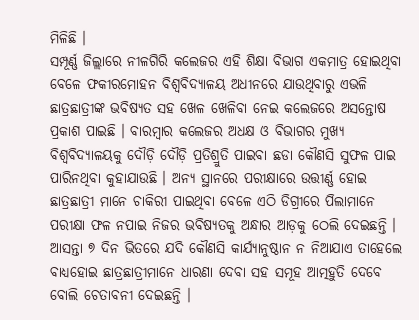ମିଳିଛି ।
ସମ୍ପୂର୍ଣ୍ଣ ଜିଲ୍ଲାରେ ନୀଳଗିରି କଲେଜର ଏହି ଶିକ୍ଷା ବିଭାଗ ଏକମାତ୍ର ହୋଇଥିବା ବେଳେ ଫକୀରମୋହନ ବିଶ୍ୱବିଦ୍ୟାଳୟ ଅଧୀନରେ ଯାଉଥିବାରୁ ଏଭଳି ଛାତ୍ରଛାତ୍ରୀଙ୍କ ଭବିଷ୍ୟତ ସହ ଖେଳ ଖେଳିବା ନେଇ କଲେଜରେ ଅସନ୍ତୋଷ ପ୍ରକାଶ ପାଇଛି । ବାରମ୍ବାର କଲେଜର ଅଧକ୍ଷ ଓ ବିଭାଗର ମୁଖ୍ୟ ବିଶ୍ୱବିଦ୍ୟାଳୟକୁ ଦୌଡ଼ି ଦୌଡ଼ି ପ୍ରତିଶ୍ରୁତି ପାଇବା ଛଡା କୌଣସି ସୁଫଳ ପାଇ ପାରିନଥିବା କୁହାଯାଉଛି । ଅନ୍ୟ ସ୍ଥାନରେ ପରୀକ୍ଷାରେ ଉତ୍ତୀର୍ଣ୍ଣ ହୋଇ ଛାତ୍ରଛାତ୍ରୀ ମାନେ ଚାକିରୀ ପାଇଥିବା ବେଳେ ଏଠି ଡିଗ୍ରୀରେ ପିଲାମାନେ ପରୀକ୍ଷା ଫଳ ନପାଇ ନିଜର ଭବିଷ୍ୟତକୁ ଅନ୍ଧାର ଆଡ଼କୁ ଠେଲି ଦେଇଛନ୍ତି ।
ଆସନ୍ତା ୭ ଦିନ ଭିତରେ ଯଦି କୌଣସି କାର୍ଯ୍ୟାନୁଷ୍ଠାନ ନ ନିଆଯାଏ ତାହେଲେ ବାଧ୍ୟହୋଇ ଛାତ୍ରଛାତ୍ରୀମାନେ ଧାରଣା ଦେବା ସହ ସମୂହ ଆତ୍ମହୁତି ଦେବେ ବୋଲି ଚେତାବନୀ ଦେଇଛନ୍ତି ।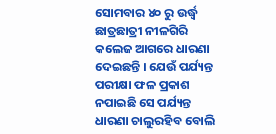ସୋମବାର ୪୦ ରୁ ଉର୍ଦ୍ଧ୍ୱ ଛାତ୍ରଛାତ୍ରୀ ନୀଳଗିରି କଲେଜ ଆଗରେ ଧାରଣା ଦେଇଛନ୍ତି । ଯେଉଁ ପର୍ଯ୍ୟନ୍ତ ପରୀକ୍ଷା ଫଳ ପ୍ରକାଶ ନପାଇଛି ସେ ପର୍ଯ୍ୟନ୍ତ ଧାରଣା ଚାଲୁରହିବ ବୋଲି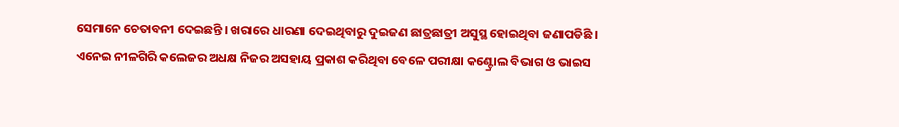ସେମାନେ ଚେତାବନୀ ଦେଇଛନ୍ତି । ଖରାରେ ଧାରଣା ଦେଇଥିବାରୁ ଦୁଇଜଣ ଛାତ୍ରଛାତ୍ରୀ ଅସୁସ୍ଥ ହୋଇଥିବା ଜଣାପଡିଛି । ଏନେଇ ନୀଳଗିରି କଲେଜର ଅଧକ୍ଷ ନିଜର ଅସହାୟ ପ୍ରକାଶ କରିଥିବା ବେଳେ ପରୀକ୍ଷା କଣ୍ଟ୍ରୋଲ ବିଭାଗ ଓ ଭାଇସ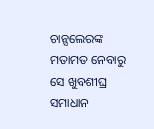ଚାନ୍ସଲେରଙ୍କ ମତାମତ ନେବାରୁ ସେ ଖୁବଶୀଘ୍ର ସମାଧାନ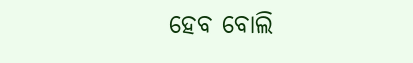ହେବ ବୋଲି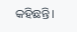କହିଛନ୍ତି।